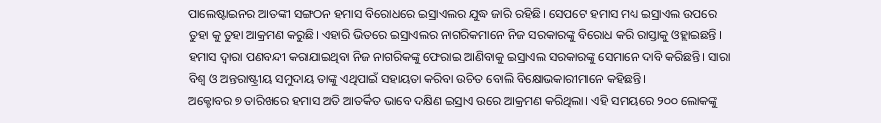ପାଲେଷ୍ଟାଇନର ଆତଙ୍କୀ ସଙ୍ଗଠନ ହମାସ ବିରୋଧରେ ଇସ୍ରାଏଲର ଯୁଦ୍ଧ ଜାରି ରହିଛି। ସେପଟେ ହମାସ ମଧ୍ୟ ଇସ୍ରାଏଲ ଉପରେ ତୁହା କୁ ତୁହା ଆକ୍ରମଣ କରୁଛି। ଏହାରି ଭିତରେ ଇସ୍ରାଏଲର ନାଗରିକମାନେ ନିଜ ସରକାରଙ୍କୁ ବିରୋଧ କରି ରାସ୍ତାକୁ ଓହ୍ଲାଇଛନ୍ତି । ହମାସ ଦ୍ୱାରା ପଣବନ୍ଦୀ କରାଯାଇଥିବା ନିଜ ନାଗରିକଙ୍କୁ ଫେରାଇ ଆଣିବାକୁ ଇସ୍ରାଏଲ ସରକାରଙ୍କୁ ସେମାନେ ଦାବି କରିଛନ୍ତି। ସାରା ବିଶ୍ୱ ଓ ଅନ୍ତରାଷ୍ଟ୍ରୀୟ ସମୁଦାୟ ତାଙ୍କୁ ଏଥିପାଇଁ ସହାୟତା କରିବା ଉଚିତ ବୋଲି ବିକ୍ଷୋଭକାରୀମାନେ କହିଛନ୍ତି।
ଅକ୍ଟୋବର ୭ ତାରିଖରେ ହମାସ ଅତି ଆତର୍କିତ ଭାବେ ଦକ୍ଷିଣ ଇସ୍ରାଏ ଉରେ ଆକ୍ରମଣ କରିଥିଲା। ଏହି ସମୟରେ ୨୦୦ ଲୋକଙ୍କୁ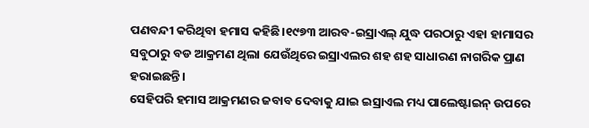ପଣବନ୍ଦୀ କରିଥିବା ହମାସ କହିଛି।୧୯୭୩ ଆରବ-ଇସ୍ରାଏଲ୍ ଯୁଦ୍ଧ ପରଠାରୁ ଏହା ହାମାସର ସବୁଠାରୁ ବଡ ଆକ୍ରମଣ ଥିଲା ଯେଉଁଥିରେ ଇସ୍ରାଏଲର ଶହ ଶହ ସାଧାରଣ ନାଗରିକ ପ୍ରାଣ ହରାଇଛନ୍ତି।
ସେହିପରି ହମାସ ଆକ୍ରମଣର ଜବାବ ଦେବାକୁ ଯାଇ ଇସ୍ରାଏଲ ମଧ୍ୟ ପାଲେଷ୍ଟାଇନ୍ ଉପରେ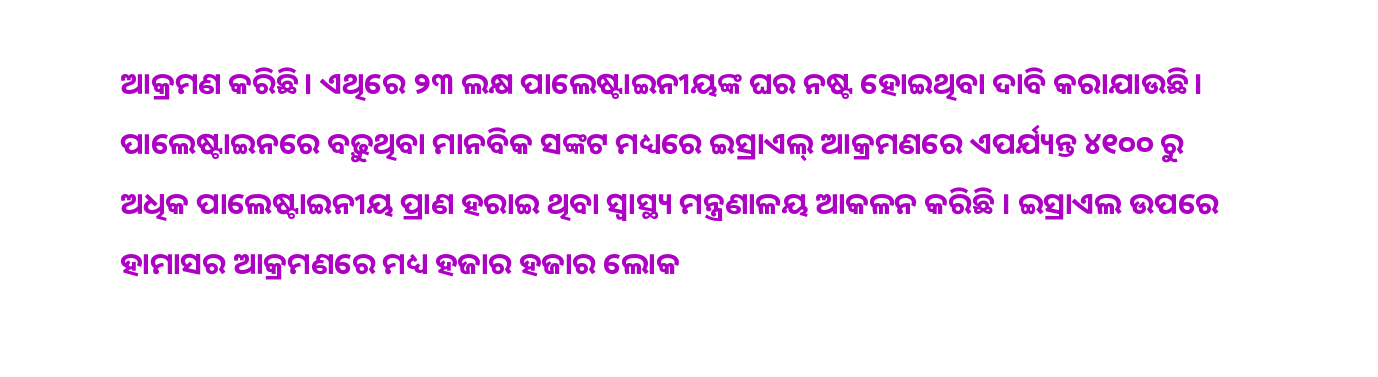ଆକ୍ରମଣ କରିଛି। ଏଥିରେ ୨୩ ଲକ୍ଷ ପାଲେଷ୍ଟାଇନୀୟଙ୍କ ଘର ନଷ୍ଟ ହୋଇଥିବା ଦାବି କରାଯାଉଛି। ପାଲେଷ୍ଟାଇନରେ ବଢ଼ୁଥିବା ମାନବିକ ସଙ୍କଟ ମଧ୍ୟରେ ଇସ୍ରାଏଲ୍ ଆକ୍ରମଣରେ ଏପର୍ଯ୍ୟନ୍ତ ୪୧୦୦ ରୁ ଅଧିକ ପାଲେଷ୍ଟାଇନୀୟ ପ୍ରାଣ ହରାଇ ଥିବା ସ୍ୱାସ୍ଥ୍ୟ ମନ୍ତ୍ରଣାଳୟ ଆକଳନ କରିଛି । ଇସ୍ରାଏଲ ଉପରେ ହାମାସର ଆକ୍ରମଣରେ ମଧ୍ୟ ହଜାର ହଜାର ଲୋକ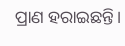ପ୍ରାଣ ହରାଇଛନ୍ତି।